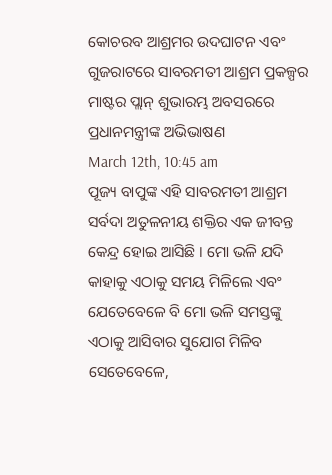କୋଚରବ ଆଶ୍ରମର ଉଦଘାଟନ ଏବଂ ଗୁଜରାଟରେ ସାବରମତୀ ଆଶ୍ରମ ପ୍ରକଳ୍ପର ମାଷ୍ଟର ପ୍ଲାନ୍ ଶୁଭାରମ୍ଭ ଅବସରରେ ପ୍ରଧାନମନ୍ତ୍ରୀଙ୍କ ଅଭିଭାଷଣ
March 12th, 10:45 am
ପୂଜ୍ୟ ବାପୁଙ୍କ ଏହି ସାବରମତୀ ଆଶ୍ରମ ସର୍ବଦା ଅତୁଳନୀୟ ଶକ୍ତିର ଏକ ଜୀବନ୍ତ କେନ୍ଦ୍ର ହୋଇ ଆସିଛି । ମୋ ଭଳି ଯଦି କାହାକୁ ଏଠାକୁ ସମୟ ମିଳିଲେ ଏବଂ ଯେତେବେଳେ ବି ମୋ ଭଳି ସମସ୍ତଙ୍କୁ ଏଠାକୁ ଆସିବାର ସୁଯୋଗ ମିଳିବ ସେତେବେଳେ,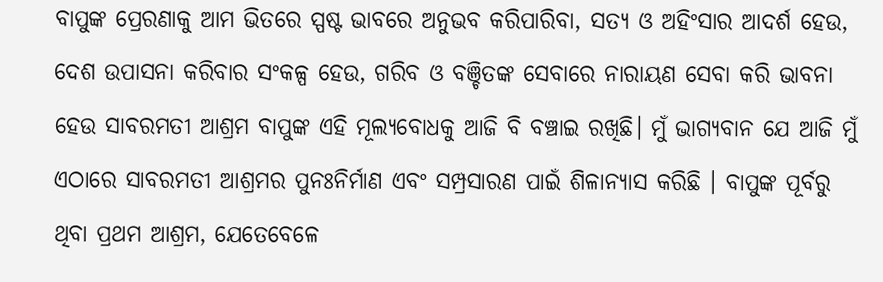ବାପୁଙ୍କ ପ୍ରେରଣାକୁ ଆମ ଭିତରେ ସ୍ପଷ୍ଟ ଭାବରେ ଅନୁଭବ କରିପାରିବା, ସତ୍ୟ ଓ ଅହିଂସାର ଆଦର୍ଶ ହେଉ, ଦେଶ ଉପାସନା କରିବାର ସଂକଳ୍ପ ହେଉ, ଗରିବ ଓ ବଞ୍ଚିତଙ୍କ ସେବାରେ ନାରାୟଣ ସେବା କରି ଭାବନା ହେଉ ସାବରମତୀ ଆଶ୍ରମ ବାପୁଙ୍କ ଏହି ମୂଲ୍ୟବୋଧକୁ ଆଜି ବି ବଞ୍ଚାଇ ରଖିଛି। ମୁଁ ଭାଗ୍ୟବାନ ଯେ ଆଜି ମୁଁ ଏଠାରେ ସାବରମତୀ ଆଶ୍ରମର ପୁନଃନିର୍ମାଣ ଏବଂ ସମ୍ପ୍ରସାରଣ ପାଇଁ ଶିଳାନ୍ୟାସ କରିଛି । ବାପୁଙ୍କ ପୂର୍ବରୁ ଥିବା ପ୍ରଥମ ଆଶ୍ରମ, ଯେତେବେଳେ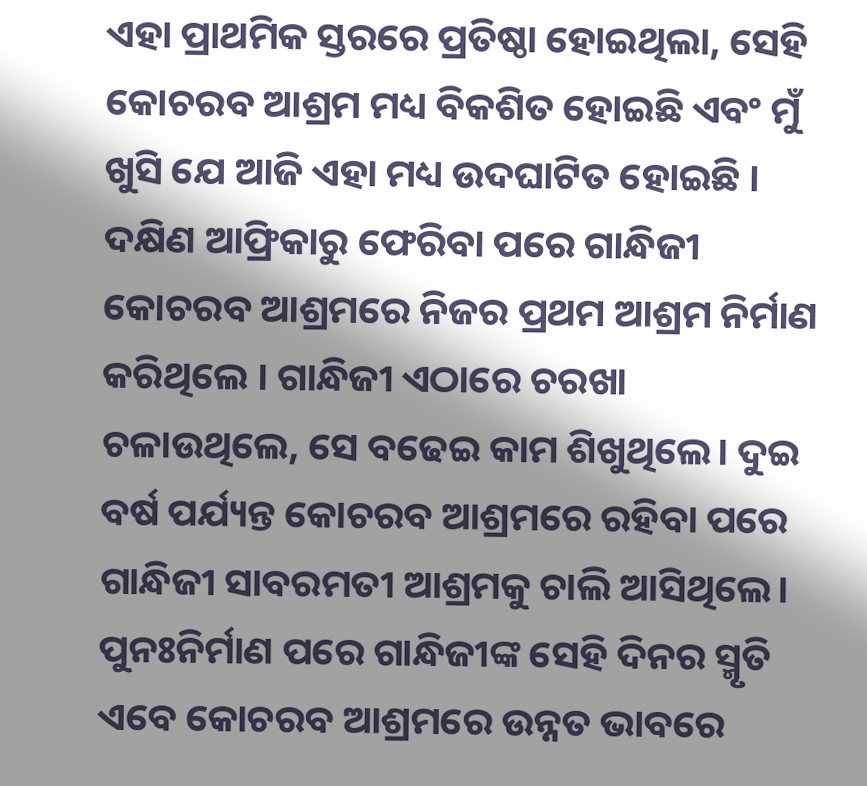ଏହା ପ୍ରାଥମିକ ସ୍ତରରେ ପ୍ରତିଷ୍ଠା ହୋଇଥିଲା, ସେହି କୋଚରବ ଆଶ୍ରମ ମଧ୍ୟ ବିକଶିତ ହୋଇଛି ଏବଂ ମୁଁ ଖୁସି ଯେ ଆଜି ଏହା ମଧ୍ୟ ଉଦଘାଟିତ ହୋଇଛି । ଦକ୍ଷିଣ ଆଫ୍ରିକାରୁ ଫେରିବା ପରେ ଗାନ୍ଧିଜୀ କୋଚରବ ଆଶ୍ରମରେ ନିଜର ପ୍ରଥମ ଆଶ୍ରମ ନିର୍ମାଣ କରିଥିଲେ । ଗାନ୍ଧିଜୀ ଏଠାରେ ଚରଖା ଚଳାଉଥିଲେ, ସେ ବଢେଇ କାମ ଶିଖୁଥିଲେ। ଦୁଇ ବର୍ଷ ପର୍ଯ୍ୟନ୍ତ କୋଚରବ ଆଶ୍ରମରେ ରହିବା ପରେ ଗାନ୍ଧିଜୀ ସାବରମତୀ ଆଶ୍ରମକୁ ଚାଲି ଆସିଥିଲେ। ପୁନଃନିର୍ମାଣ ପରେ ଗାନ୍ଧିଜୀଙ୍କ ସେହି ଦିନର ସ୍ମୃତି ଏବେ କୋଚରବ ଆଶ୍ରମରେ ଉନ୍ନତ ଭାବରେ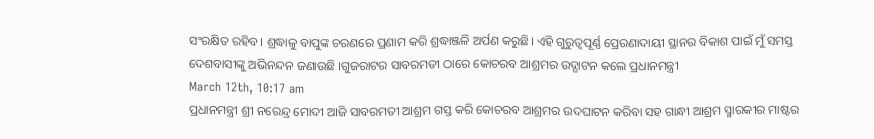ସଂରକ୍ଷିତ ରହିବ। ଶ୍ରଦ୍ଧାଳୁ ବାପୁଙ୍କ ଚରଣରେ ପ୍ରଣାମ କରି ଶ୍ରଦ୍ଧାଞ୍ଜଳି ଅର୍ପଣ କରୁଛି। ଏହି ଗୁରୁତ୍ୱପୂର୍ଣ୍ଣ ପ୍ରେରଣାଦାୟୀ ସ୍ଥାନର ବିକାଶ ପାଇଁ ମୁଁ ସମସ୍ତ ଦେଶବାସୀଙ୍କୁ ଅଭିନନ୍ଦନ ଜଣାଉଛି ।ଗୁଜରାଟର ସାବରମତୀ ଠାରେ କୋଚରବ ଆଶ୍ରମର ଉଦ୍ଘାଟନ କଲେ ପ୍ରଧାନମନ୍ତ୍ରୀ
March 12th, 10:17 am
ପ୍ରଧାନମନ୍ତ୍ରୀ ଶ୍ରୀ ନରେନ୍ଦ୍ର ମୋଦୀ ଆଜି ସାବରମତୀ ଆଶ୍ରମ ଗସ୍ତ କରି କୋଚରବ ଆଶ୍ରମର ଉଦଘାଟନ କରିବା ସହ ଗାନ୍ଧୀ ଆଶ୍ରମ ସ୍ମାରକୀର ମାଷ୍ଟର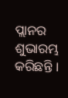ପ୍ଲାନର ଶୁଭାରମ୍ଭ କରିଛନ୍ତି ।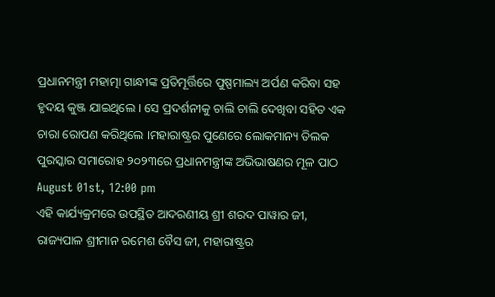ପ୍ରଧାନମନ୍ତ୍ରୀ ମହାତ୍ମା ଗାନ୍ଧୀଙ୍କ ପ୍ରତିମୂର୍ତ୍ତିରେ ପୁଷ୍ପମାଲ୍ୟ ଅର୍ପଣ କରିବା ସହ ହୃଦୟ କୁଞ୍ଜ ଯାଇଥିଲେ । ସେ ପ୍ରଦର୍ଶନୀକୁ ଚାଲି ଚାଲି ଦେଖିବା ସହିତ ଏକ ଚାରା ରୋପଣ କରିଥିଲେ ।ମହାରାଷ୍ଟ୍ରର ପୁଣେରେ ଲୋକମାନ୍ୟ ତିଲକ ପୁରସ୍କାର ସମାରୋହ ୨୦୨୩ରେ ପ୍ରଧାନମନ୍ତ୍ରୀଙ୍କ ଅଭିଭାଷଣର ମୂଳ ପାଠ
August 01st, 12:00 pm
ଏହି କାର୍ଯ୍ୟକ୍ରମରେ ଉପସ୍ଥିତ ଆଦରଣୀୟ ଶ୍ରୀ ଶରଦ ପାୱାର ଜୀ, ରାଜ୍ୟପାଳ ଶ୍ରୀମାନ ରମେଶ ବୈସ ଜୀ, ମହାରାଷ୍ଟ୍ରର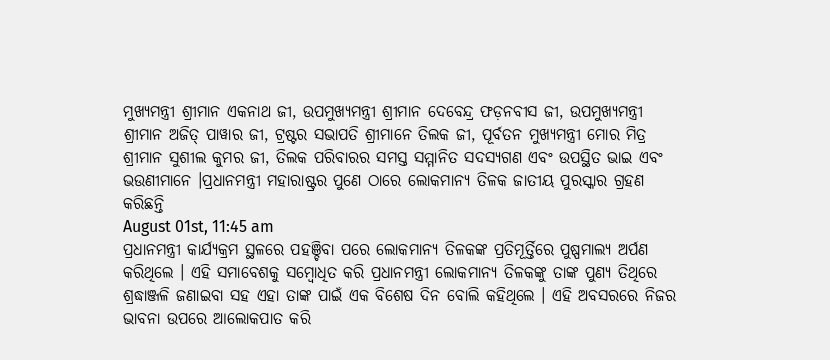ମୁଖ୍ୟମନ୍ତ୍ରୀ ଶ୍ରୀମାନ ଏକନାଥ ଜୀ, ଉପମୁଖ୍ୟମନ୍ତ୍ରୀ ଶ୍ରୀମାନ ଦେବେନ୍ଦ୍ର ଫଡ଼ନବୀସ ଜୀ, ଉପମୁଖ୍ୟମନ୍ତ୍ରୀ ଶ୍ରୀମାନ ଅଜିତ୍ ପାୱାର ଜୀ, ଟ୍ରଷ୍ଟର ସଭାପତି ଶ୍ରୀମାନେ ତିଲକ ଜୀ, ପୂର୍ବତନ ମୁଖ୍ୟମନ୍ତ୍ରୀ ମୋର ମିତ୍ର ଶ୍ରୀମାନ ସୁଶୀଲ କୁମର ଜୀ, ତିଲକ ପରିବାରର ସମସ୍ତ ସମ୍ମାନିତ ସଦସ୍ୟଗଣ ଏବଂ ଉପସ୍ଥିତ ଭାଇ ଏବଂ ଭଉଣୀମାନେ ।ପ୍ରଧାନମନ୍ତ୍ରୀ ମହାରାଷ୍ଟ୍ରର ପୁଣେ ଠାରେ ଲୋକମାନ୍ୟ ତିଳକ ଜାତୀୟ ପୁରସ୍କାର ଗ୍ରହଣ କରିଛନ୍ତି
August 01st, 11:45 am
ପ୍ରଧାନମନ୍ତ୍ରୀ କାର୍ଯ୍ୟକ୍ରମ ସ୍ଥଳରେ ପହଞ୍ଚିବା ପରେ ଲୋକମାନ୍ୟ ତିଳକଙ୍କ ପ୍ରତିମୂର୍ତ୍ତିରେ ପୁଷ୍ପମାଲ୍ୟ ଅର୍ପଣ କରିଥିଲେ । ଏହି ସମାବେଶକୁ ସମ୍ବୋଧିତ କରି ପ୍ରଧାନମନ୍ତ୍ରୀ ଲୋକମାନ୍ୟ ତିଳକଙ୍କୁ ତାଙ୍କ ପୁଣ୍ୟ ତିଥିରେ ଶ୍ରଦ୍ଧାଞ୍ଜଳି ଜଣାଇବା ସହ ଏହା ତାଙ୍କ ପାଇଁ ଏକ ବିଶେଷ ଦିନ ବୋଲି କହିଥିଲେ । ଏହି ଅବସରରେ ନିଜର ଭାବନା ଉପରେ ଆଲୋକପାତ କରି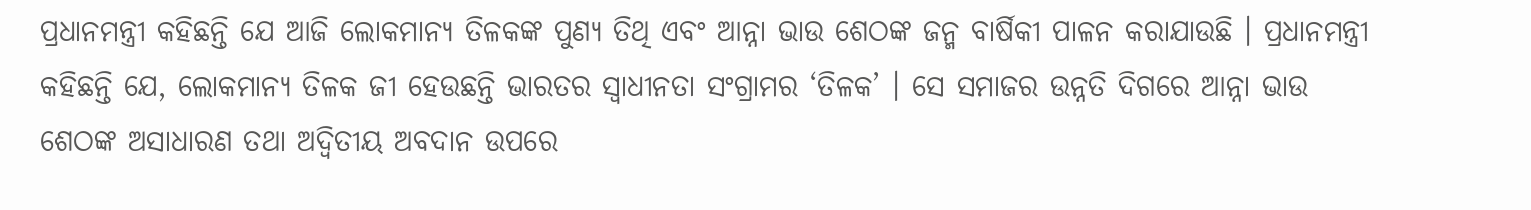ପ୍ରଧାନମନ୍ତ୍ରୀ କହିଛନ୍ତି ଯେ ଆଜି ଲୋକମାନ୍ୟ ତିଳକଙ୍କ ପୁଣ୍ୟ ତିଥି ଏବଂ ଆନ୍ନା ଭାଉ ଶେଠଙ୍କ ଜନ୍ମ ବାର୍ଷିକୀ ପାଳନ କରାଯାଉଛି । ପ୍ରଧାନମନ୍ତ୍ରୀ କହିଛନ୍ତି ଯେ, ଲୋକମାନ୍ୟ ତିଳକ ଜୀ ହେଉଛନ୍ତି ଭାରତର ସ୍ୱାଧୀନତା ସଂଗ୍ରାମର ‘ତିଳକ’ । ସେ ସମାଜର ଉନ୍ନତି ଦିଗରେ ଆନ୍ନା ଭାଉ ଶେଠଙ୍କ ଅସାଧାରଣ ତଥା ଅଦ୍ୱିତୀୟ ଅବଦାନ ଉପରେ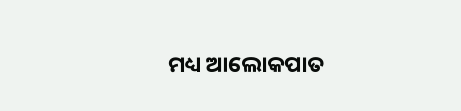ମଧ୍ୟ ଆଲୋକପାତ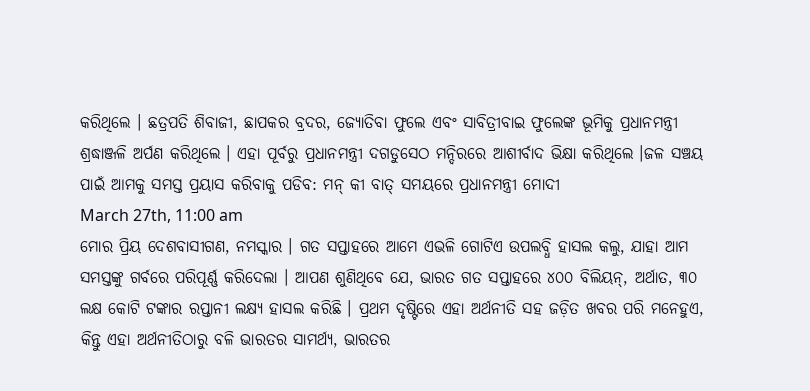କରିଥିଲେ । ଛତ୍ରପତି ଶିବାଜୀ, ଛାପକର ବ୍ରଦର, ଜ୍ୟୋତିବା ଫୁଲେ ଏବଂ ସାବିତ୍ରୀବାଇ ଫୁଲେଙ୍କ ଭୂମିକୁ ପ୍ରଧାନମନ୍ତ୍ରୀ ଶ୍ରଦ୍ଧାଞ୍ଜଳି ଅର୍ପଣ କରିଥିଲେ । ଏହା ପୂର୍ବରୁ ପ୍ରଧାନମନ୍ତ୍ରୀ ଦଗଡୁସେଠ ମନ୍ଦିରରେ ଆଶୀର୍ବାଦ ଭିକ୍ଷା କରିଥିଲେ ।ଜଳ ସଞ୍ଚୟ ପାଇଁ ଆମକୁ ସମସ୍ତ ପ୍ରୟାସ କରିବାକୁ ପଡିବ: ମନ୍ କୀ ବାତ୍ ସମୟରେ ପ୍ରଧାନମନ୍ତ୍ରୀ ମୋଦୀ
March 27th, 11:00 am
ମୋର ପ୍ରିୟ ଦେଶବାସୀଗଣ, ନମସ୍କାର । ଗତ ସପ୍ତାହରେ ଆମେ ଏଭଳି ଗୋଟିଏ ଉପଲବ୍ଧି ହାସଲ କଲୁ, ଯାହା ଆମ ସମସ୍ତଙ୍କୁ ଗର୍ବରେ ପରିପୂର୍ଣ୍ଣ କରିଦେଲା । ଆପଣ ଶୁଣିଥିବେ ଯେ, ଭାରତ ଗତ ସପ୍ତାହରେ ୪୦୦ ବିଲିୟନ୍, ଅର୍ଥାତ, ୩୦ ଲକ୍ଷ କୋଟି ଟଙ୍କାର ରପ୍ତାନୀ ଲକ୍ଷ୍ୟ ହାସଲ କରିଛି । ପ୍ରଥମ ଦୃଷ୍ଟିରେ ଏହା ଅର୍ଥନୀତି ସହ ଜଡ଼ିତ ଖବର ପରି ମନେହୁଏ, କିନ୍ତୁ ଏହା ଅର୍ଥନୀତିଠାରୁ ବଳି ଭାରତର ସାମର୍ଥ୍ୟ, ଭାରତର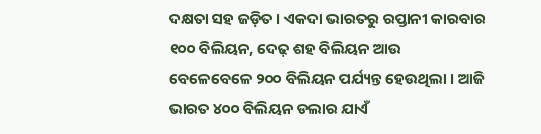ଦକ୍ଷତା ସହ ଜଡ଼ିତ । ଏକଦା ଭାରତରୁ ରପ୍ତାନୀ କାରବାର ୧୦୦ ବିଲିୟନ, ଦେଢ଼ ଶହ ବିଲିୟନ ଆଉ ବେଳେବେଳେ ୨୦୦ ବିଲିୟନ ପର୍ଯ୍ୟନ୍ତ ହେଉଥିଲା । ଆଜି ଭାରତ ୪୦୦ ବିଲିୟନ ଡଲାର ଯାଏଁ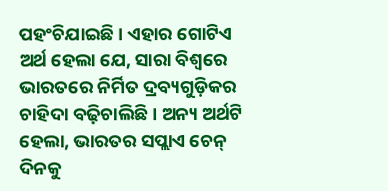ପହଂଚିଯାଇଛି । ଏହାର ଗୋଟିଏ ଅର୍ଥ ହେଲା ଯେ, ସାରା ବିଶ୍ୱରେ ଭାରତରେ ନିର୍ମିତ ଦ୍ରବ୍ୟଗୁଡ଼ିକର ଚାହିଦା ବଢ଼ିଚାଲିଛି । ଅନ୍ୟ ଅର୍ଥଟି ହେଲା, ଭାରତର ସପ୍ଲାଏ ଚେନ୍ ଦିନକୁ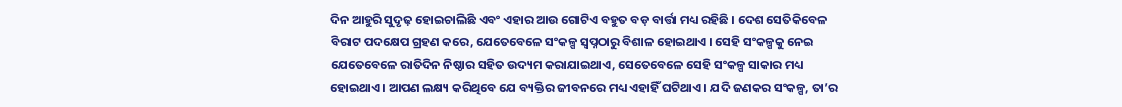ଦିନ ଆହୁରି ସୁଦୃଢ଼ ହୋଇଚାଲିଛି ଏବଂ ଏହାର ଆଉ ଗୋଟିଏ ବହୁତ ବଡ଼ ବାର୍ତ୍ତା ମଧ୍ୟ ରହିଛି । ଦେଶ ସେତିକିବେଳ ବିରାଟ ପଦକ୍ଷେପ ଗ୍ରହଣ କରେ, ଯେତେବେଳେ ସଂକଳ୍ପ ସ୍ୱପ୍ନଠାରୁ ବିଶାଳ ହୋଇଥାଏ । ସେହି ସଂକଳ୍ପକୁ ନେଇ ଯେତେବେଳେ ରାତିଦିନ ନିଷ୍ଠାର ସହିତ ଉଦ୍ୟମ କରାଯାଇଥାଏ, ସେତେବେଳେ ସେହି ସଂକଳ୍ପ ସାକାର ମଧ୍ୟ ହୋଇଥାଏ । ଆପଣ ଲକ୍ଷ୍ୟ କରିଥିବେ ଯେ ବ୍ୟକ୍ତିର ଜୀବନରେ ମଧ୍ୟ ଏହାହିଁ ଘଟିଥାଏ । ଯଦି ଜଣକର ସଂକଳ୍ପ, ତା’ର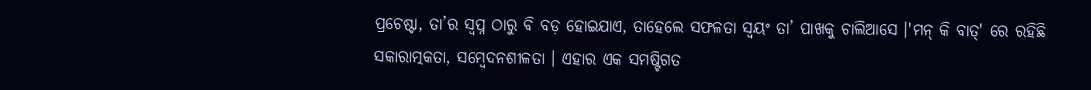ପ୍ରଚେଷ୍ଟା, ତା’ର ସ୍ୱପ୍ନ ଠାରୁ ବି ବଡ଼ ହୋଇଯାଏ, ତାହେଲେ ସଫଳତା ସ୍ୱୟଂ ତା’ ପାଖକୁ ଚାଲିଆସେ ।'ମନ୍ କି ବାତ୍' ରେ ରହିଛି ସକାରାତ୍ମକତା, ସମ୍ବେଦନଶୀଳତା । ଏହାର ଏକ ସମଷ୍ଟିଗତ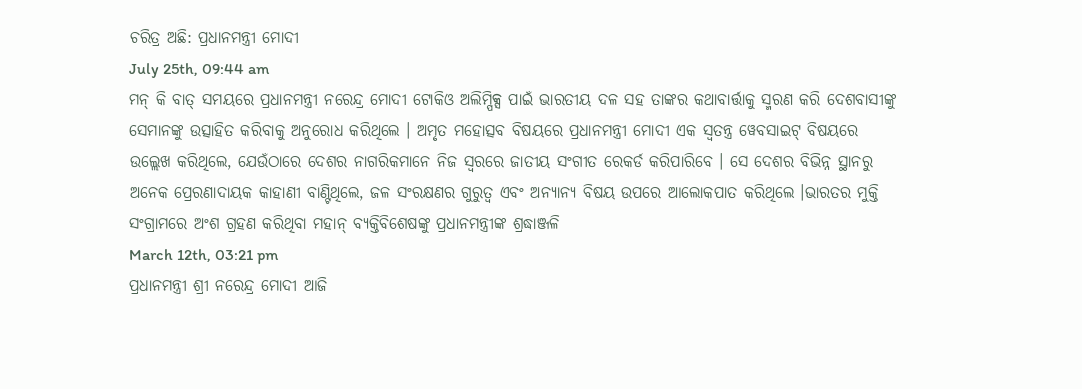ଚରିତ୍ର ଅଛି: ପ୍ରଧାନମନ୍ତ୍ରୀ ମୋଦୀ
July 25th, 09:44 am
ମନ୍ କି ବାତ୍ ସମୟରେ ପ୍ରଧାନମନ୍ତ୍ରୀ ନରେନ୍ଦ୍ର ମୋଦୀ ଟୋକିଓ ଅଲିମ୍ପିକ୍ସ ପାଇଁ ଭାରତୀୟ ଦଳ ସହ ତାଙ୍କର କଥାବାର୍ତ୍ତାକୁ ସ୍ମରଣ କରି ଦେଶବାସୀଙ୍କୁ ସେମାନଙ୍କୁ ଉତ୍ସାହିତ କରିବାକୁ ଅନୁରୋଧ କରିଥିଲେ । ଅମୃତ ମହୋତ୍ସବ ବିଷୟରେ ପ୍ରଧାନମନ୍ତ୍ରୀ ମୋଦୀ ଏକ ସ୍ୱତନ୍ତ୍ର ୱେବସାଇଟ୍ ବିଷୟରେ ଉଲ୍ଲେଖ କରିଥିଲେ, ଯେଉଁଠାରେ ଦେଶର ନାଗରିକମାନେ ନିଜ ସ୍ୱରରେ ଜାତୀୟ ସଂଗୀତ ରେକର୍ଡ କରିପାରିବେ । ସେ ଦେଶର ବିଭିନ୍ନ ସ୍ଥାନରୁ ଅନେକ ପ୍ରେରଣାଦାୟକ କାହାଣୀ ବାଣ୍ଟିଥିଲେ, ଜଳ ସଂରକ୍ଷଣର ଗୁରୁତ୍ୱ ଏବଂ ଅନ୍ୟାନ୍ୟ ବିଷୟ ଉପରେ ଆଲୋକପାତ କରିଥିଲେ ।ଭାରତର ମୁକ୍ତି ସଂଗ୍ରାମରେ ଅଂଶ ଗ୍ରହଣ କରିଥିବା ମହାନ୍ ବ୍ୟକ୍ତିବିଶେଷଙ୍କୁ ପ୍ରଧାନମନ୍ତ୍ରୀଙ୍କ ଶ୍ରଦ୍ଧାଞ୍ଜଳି
March 12th, 03:21 pm
ପ୍ରଧାନମନ୍ତ୍ରୀ ଶ୍ରୀ ନରେନ୍ଦ୍ର ମୋଦୀ ଆଜି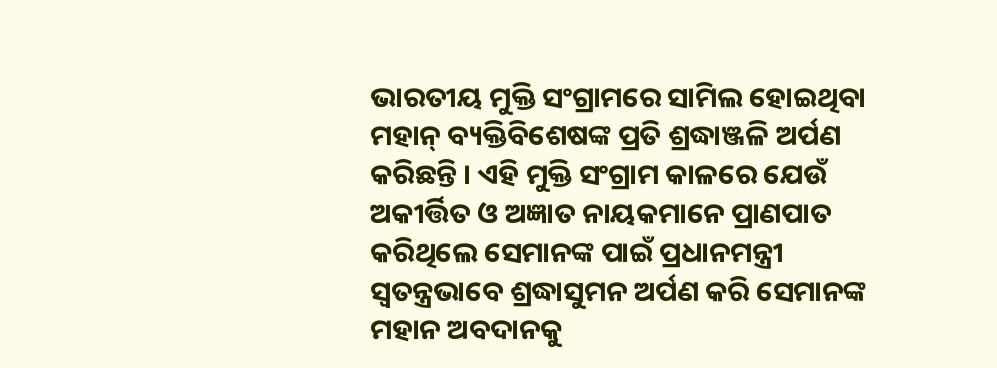ଭାରତୀୟ ମୁକ୍ତି ସଂଗ୍ରାମରେ ସାମିଲ ହୋଇଥିବା ମହାନ୍ ବ୍ୟକ୍ତିବିଶେଷଙ୍କ ପ୍ରତି ଶ୍ରଦ୍ଧାଞ୍ଜଳି ଅର୍ପଣ କରିଛନ୍ତି । ଏହି ମୁକ୍ତି ସଂଗ୍ରାମ କାଳରେ ଯେଉଁ ଅକୀର୍ତ୍ତିତ ଓ ଅଜ୍ଞାତ ନାୟକମାନେ ପ୍ରାଣପାତ କରିଥିଲେ ସେମାନଙ୍କ ପାଇଁ ପ୍ରଧାନମନ୍ତ୍ରୀ ସ୍ୱତନ୍ତ୍ରଭାବେ ଶ୍ରଦ୍ଧାସୁମନ ଅର୍ପଣ କରି ସେମାନଙ୍କ ମହାନ ଅବଦାନକୁ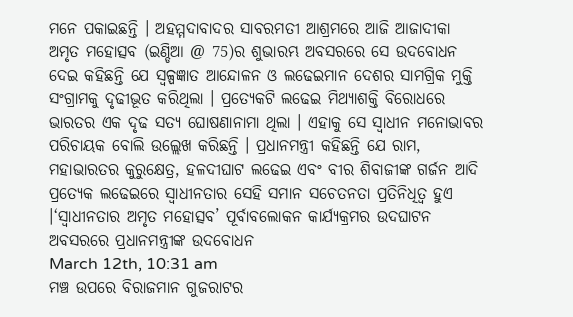ମନେ ପକାଇଛନ୍ତି । ଅହମ୍ମଦାବାଦର ସାବରମତୀ ଆଶ୍ରମରେ ଆଜି ଆଜାଦୀକା ଅମୃତ ମହୋତ୍ସବ (ଇଣ୍ଡିଆ @ 75)ର ଶୁଭାରମ୍ଭ ଅବସରରେ ସେ ଉଦବୋଧନ ଦେଇ କହିଛନ୍ତି ଯେ ସ୍ୱଳ୍ପଜ୍ଞାତ ଆନ୍ଦୋଳନ ଓ ଲଢେଇମାନ ଦେଶର ସାମଗ୍ରିକ ମୁକ୍ତି ସଂଗ୍ରାମକୁ ଦୃଢୀଭୂତ କରିଥିଲା । ପ୍ରତ୍ୟେକଟି ଲଢେଇ ମିଥ୍ୟାଶକ୍ତି ବିରୋଧରେ ଭାରତର ଏକ ଦୃଢ ସତ୍ୟ ଘୋଷଣାନାମା ଥିଲା । ଏହାକୁ ସେ ସ୍ୱାଧୀନ ମନୋଭାବର ପରିଚାୟକ ବୋଲି ଉଲ୍ଲେଖ କରିଛନ୍ତି । ପ୍ରଧାନମନ୍ତ୍ରୀ କହିଛନ୍ତି ଯେ ରାମ, ମହାଭାରତର କୁରୁକ୍ଷେତ୍ର, ହଳଦୀଘାଟ ଲଢେଇ ଏବଂ ବୀର ଶିବାଜୀଙ୍କ ଗର୍ଜନ ଆଦି ପ୍ରତ୍ୟେକ ଲଢେଇରେ ସ୍ୱାଧୀନତାର ସେହି ସମାନ ସଚେତନତା ପ୍ରତିନିଧିତ୍ୱ ହୁଏ ।‘ସ୍ୱାଧୀନତାର ଅମୃତ ମହୋତ୍ସବ’ ପୂର୍ବାବଲୋକନ କାର୍ଯ୍ୟକ୍ରମର ଉଦଘାଟନ ଅବସରରେ ପ୍ରଧାନମନ୍ତ୍ରୀଙ୍କ ଉଦବୋଧନ
March 12th, 10:31 am
ମଞ୍ଚ ଉପରେ ବିରାଜମାନ ଗୁଜରାଟର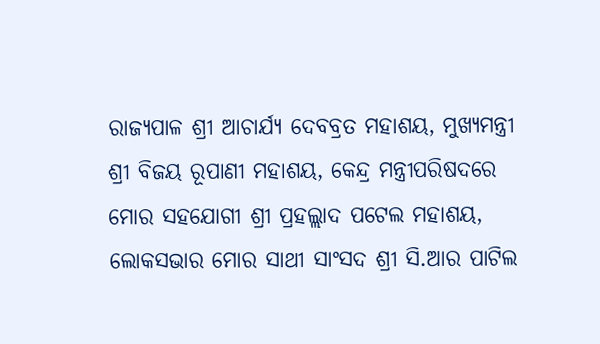ରାଜ୍ୟପାଳ ଶ୍ରୀ ଆଚାର୍ଯ୍ୟ ଦେବବ୍ରତ ମହାଶୟ, ମୁଖ୍ୟମନ୍ତ୍ରୀ ଶ୍ରୀ ବିଜୟ ରୂପାଣୀ ମହାଶୟ, କେନ୍ଦ୍ର ମନ୍ତ୍ରୀପରିଷଦରେ ମୋର ସହଯୋଗୀ ଶ୍ରୀ ପ୍ରହଲ୍ଲାଦ ପଟେଲ ମହାଶୟ, ଲୋକସଭାର ମୋର ସାଥୀ ସାଂସଦ ଶ୍ରୀ ସି.ଆର ପାଟିଲ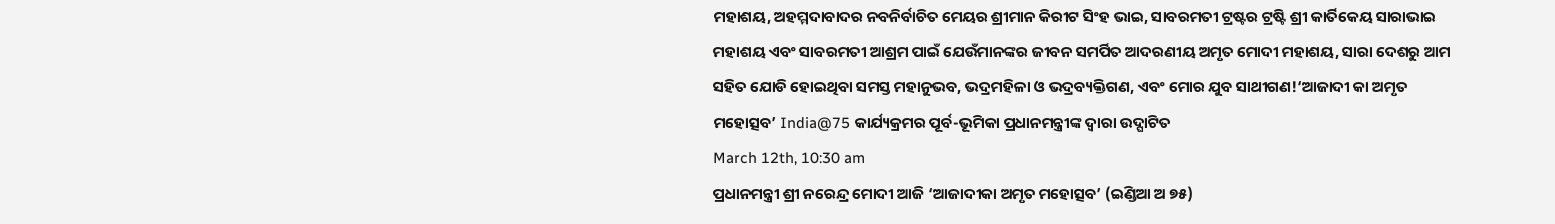ମହାଶୟ, ଅହମ୍ମଦାବାଦର ନବନିର୍ବାଚିତ ମେୟର ଶ୍ରୀମାନ କିରୀଟ ସିଂହ ଭାଇ, ସାବରମତୀ ଟ୍ରଷ୍ଟର ଟ୍ରଷ୍ଟି ଶ୍ରୀ କାର୍ତିକେୟ ସାରାଭାଇ ମହାଶୟ ଏବଂ ସାବରମତୀ ଆଶ୍ରମ ପାଇଁ ଯେଉଁମାନଙ୍କର ଜୀବନ ସମର୍ପିତ ଆଦରଣୀୟ ଅମୃତ ମୋଦୀ ମହାଶୟ, ସାରା ଦେଶରୁ ଆମ ସହିତ ଯୋଡି ହୋଇଥିବା ସମସ୍ତ ମହାନୁଭବ, ଭଦ୍ରମହିଳା ଓ ଭଦ୍ରବ୍ୟକ୍ତିଗଣ, ଏବଂ ମୋର ଯୁବ ସାଥୀଗଣ!‘ଆଜାଦୀ କା ଅମୃତ ମହୋତ୍ସବ’ India@75 କାର୍ଯ୍ୟକ୍ରମର ପୂର୍ବ-ଭୂମିକା ପ୍ରଧାନମନ୍ତ୍ରୀଙ୍କ ଦ୍ୱାରା ଉଦ୍ଘାଟିତ
March 12th, 10:30 am
ପ୍ରଧାନମନ୍ତ୍ରୀ ଶ୍ରୀ ନରେନ୍ଦ୍ର ମୋଦୀ ଆଜି ‘ଆଜାଦୀକା ଅମୃତ ମହୋତ୍ସବ’ (ଇଣ୍ଡିଆ ଅ ୭୫)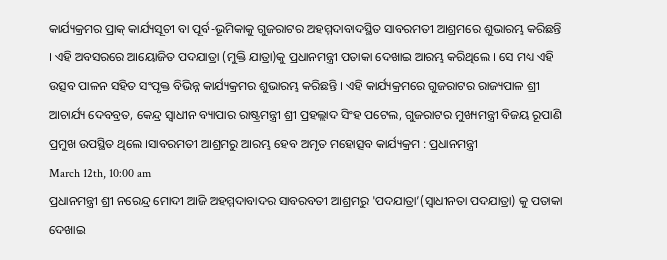କାର୍ଯ୍ୟକ୍ରମର ପ୍ରାକ୍ କାର୍ଯ୍ୟସୂଚୀ ବା ପୂର୍ବ-ଭୂମିକାକୁ ଗୁଜରାଟର ଅହମ୍ମଦାବାଦସ୍ଥିତ ସାବରମତୀ ଆଶ୍ରମରେ ଶୁଭାରମ୍ଭ କରିଛନ୍ତି । ଏହି ଅବସରରେ ଆୟୋଜିତ ପଦଯାତ୍ରା (ମୁକ୍ତି ଯାତ୍ରା)କୁ ପ୍ରଧାନମନ୍ତ୍ରୀ ପତାକା ଦେଖାଇ ଆରମ୍ଭ କରିଥିଲେ । ସେ ମଧ୍ୟ ଏହି ଉତ୍ସବ ପାଳନ ସହିତ ସଂପୃକ୍ତ ବିଭିନ୍ନ କାର୍ଯ୍ୟକ୍ରମର ଶୁଭାରମ୍ଭ କରିଛନ୍ତି । ଏହି କାର୍ଯ୍ୟକ୍ରମରେ ଗୁଜରାଟର ରାଜ୍ୟପାଳ ଶ୍ରୀ ଆଚାର୍ଯ୍ୟ ଦେବବ୍ରତ, କେନ୍ଦ୍ର ସ୍ୱାଧୀନ ବ୍ୟାପାର ରାଷ୍ଟ୍ରମନ୍ତ୍ରୀ ଶ୍ରୀ ପ୍ରହଲ୍ଲାଦ ସିଂହ ପଟେଲ, ଗୁଜରାଟର ମୁଖ୍ୟମନ୍ତ୍ରୀ ବିଜୟ ରୂପାଣି ପ୍ରମୁଖ ଉପସ୍ଥିତ ଥିଲେ ।ସାବରମତୀ ଆଶ୍ରମରୁ ଆରମ୍ଭ ହେବ ଅମୃତ ମହୋତ୍ସବ କାର୍ଯ୍ୟକ୍ରମ : ପ୍ରଧାନମନ୍ତ୍ରୀ
March 12th, 10:00 am
ପ୍ରଧାନମନ୍ତ୍ରୀ ଶ୍ରୀ ନରେନ୍ଦ୍ର ମୋଦୀ ଆଜି ଅହମ୍ମଦାବାଦର ସାବରବତୀ ଆଶ୍ରମରୁ 'ପଦଯାତ୍ରା’(ସ୍ୱାଧୀନତା ପଦଯାତ୍ରା) କୁ ପତାକା ଦେଖାଇ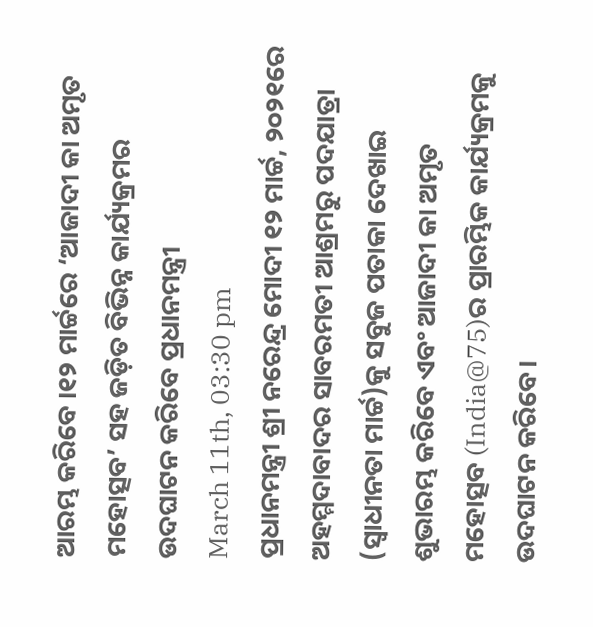ଆରମ୍ଭ କରିବେ ।୧୨ ମାର୍ଚ୍ଚରେ ‘ଆଜାଦୀ କା ଅମୃତ ମହୋତ୍ସବ’ ସହ ଜଡ଼ିତ ବିଭିନ୍ନ କାର୍ଯ୍ୟକ୍ରମର ଉଦଘାଟନ କରିବେ ପ୍ରଧାନମନ୍ତ୍ରୀ
March 11th, 03:30 pm
ପ୍ରଧାନମନ୍ତ୍ରୀ ଶ୍ରୀ ନରେନ୍ଦ୍ର ମୋଦୀ ୧୨ ମାର୍ଚ୍ଚ, ୨୦୨୧ରେ ଅହମ୍ମଦାବାଦର ସାବରମତୀ ଆଶ୍ରମରୁ ପଦଯାତ୍ରା (ସ୍ୱାଧୀନତା ମାର୍ଚ୍ଚ)କୁ ସବୁଜ ପତାକା ଦେଖାଇ ଶୁଭାରମ୍ଭ କରିବେ ଏବଂ ଆଜାଦୀ କା ଅମୃତ ମହୋତ୍ସବ (India@75)ର ପ୍ରାରମ୍ଭିକ କାର୍ଯ୍ୟକ୍ରମକୁ ଉଦଘାଟନ କରିବେ।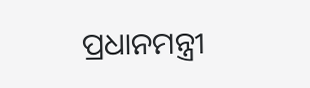ପ୍ରଧାନମନ୍ତ୍ରୀ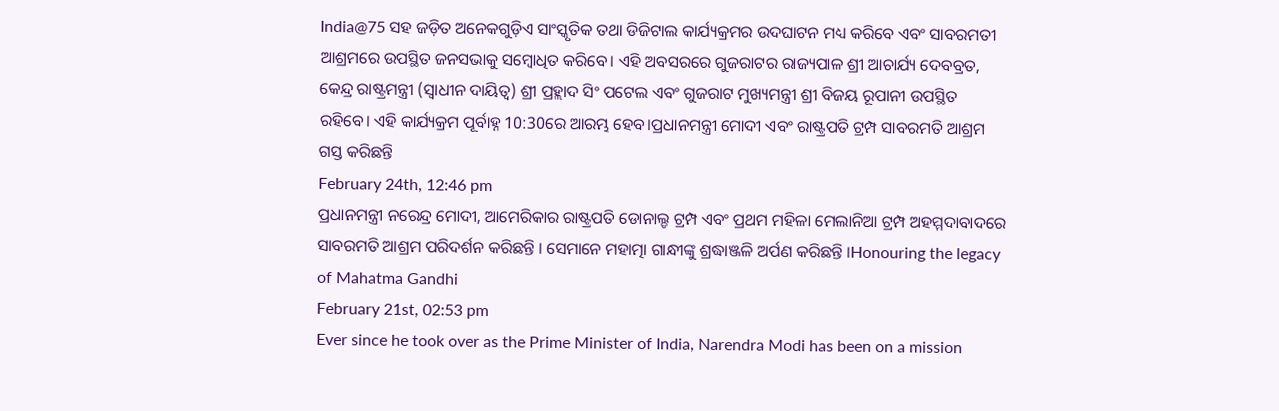India@75 ସହ ଜଡ଼ିତ ଅନେକଗୁଡ଼ିଏ ସାଂସ୍କୃତିକ ତଥା ଡିଜିଟାଲ କାର୍ଯ୍ୟକ୍ରମର ଉଦଘାଟନ ମଧ୍ୟ କରିବେ ଏବଂ ସାବରମତୀ ଆଶ୍ରମରେ ଉପସ୍ଥିତ ଜନସଭାକୁ ସମ୍ବୋଧିତ କରିବେ। ଏହି ଅବସରରେ ଗୁଜରାଟର ରାଜ୍ୟପାଳ ଶ୍ରୀ ଆଚାର୍ଯ୍ୟ ଦେବବ୍ରତ, କେନ୍ଦ୍ର ରାଷ୍ଟ୍ରମନ୍ତ୍ରୀ (ସ୍ୱାଧୀନ ଦାୟିତ୍ୱ) ଶ୍ରୀ ପ୍ରହ୍ଲାଦ ସିଂ ପଟେଲ ଏବଂ ଗୁଜରାଟ ମୁଖ୍ୟମନ୍ତ୍ରୀ ଶ୍ରୀ ବିଜୟ ରୂପାନୀ ଉପସ୍ଥିତ ରହିବେ। ଏହି କାର୍ଯ୍ୟକ୍ରମ ପୂର୍ବାହ୍ନ 10:30ରେ ଆରମ୍ଭ ହେବ।ପ୍ରଧାନମନ୍ତ୍ରୀ ମୋଦୀ ଏବଂ ରାଷ୍ଟ୍ରପତି ଟ୍ରମ୍ପ ସାବରମତି ଆଶ୍ରମ ଗସ୍ତ କରିଛନ୍ତି
February 24th, 12:46 pm
ପ୍ରଧାନମନ୍ତ୍ରୀ ନରେନ୍ଦ୍ର ମୋଦୀ, ଆମେରିକାର ରାଷ୍ଟ୍ରପତି ଡୋନାଲ୍ଡ ଟ୍ରମ୍ପ ଏବଂ ପ୍ରଥମ ମହିଳା ମେଲାନିଆ ଟ୍ରମ୍ପ ଅହମ୍ମଦାବାଦରେ ସାବରମତି ଆଶ୍ରମ ପରିଦର୍ଶନ କରିଛନ୍ତି । ସେମାନେ ମହାତ୍ମା ଗାନ୍ଧୀଙ୍କୁ ଶ୍ରଦ୍ଧାଞ୍ଜଳି ଅର୍ପଣ କରିଛନ୍ତି ।Honouring the legacy of Mahatma Gandhi
February 21st, 02:53 pm
Ever since he took over as the Prime Minister of India, Narendra Modi has been on a mission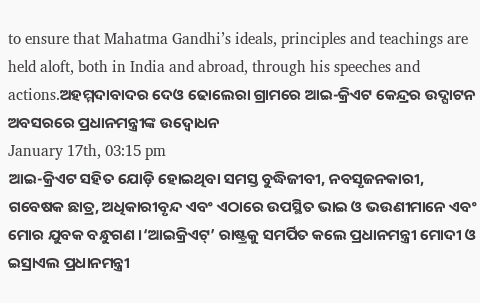to ensure that Mahatma Gandhi’s ideals, principles and teachings are held aloft, both in India and abroad, through his speeches and actions.ଅହମ୍ମଦାବାଦର ଦେଓ ଢୋଲେରା ଗ୍ରାମରେ ଆଇ-କ୍ରିଏଟ କେନ୍ଦ୍ରର ଉଦ୍ଘାଟନ ଅବସରରେ ପ୍ରଧାନମନ୍ତ୍ରୀଙ୍କ ଉଦ୍ବୋଧନ
January 17th, 03:15 pm
ଆଇ-କ୍ରିଏଟ ସହିତ ଯୋଡ଼ି ହୋଇଥିବା ସମସ୍ତ ବୁଦ୍ଧିଜୀବୀ, ନବସୃଜନକାରୀ, ଗବେଷକ ଛାତ୍ର, ଅଧିକାରୀବୃନ୍ଦ ଏବଂ ଏଠାରେ ଉପସ୍ଥିତ ଭାଇ ଓ ଭଉଣୀମାନେ ଏବଂ ମୋର ଯୁବକ ବନ୍ଧୁଗଣ ।‘ଆଇକ୍ରିଏଟ୍’ ରାଷ୍ଟ୍ରକୁ ସମର୍ପିତ କଲେ ପ୍ରଧାନମନ୍ତ୍ରୀ ମୋଦୀ ଓ ଇସ୍ରାଏଲ ପ୍ରଧାନମନ୍ତ୍ରୀ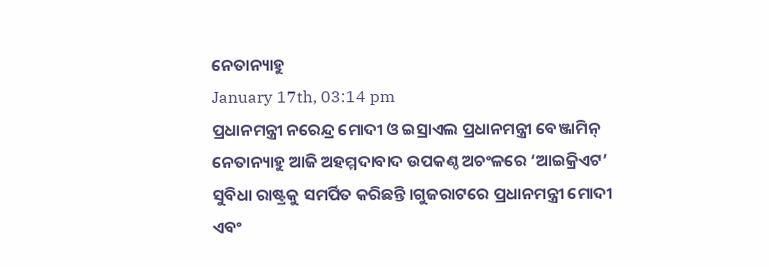ନେତାନ୍ୟାହୁ
January 17th, 03:14 pm
ପ୍ରଧାନମନ୍ତ୍ରୀ ନରେନ୍ଦ୍ର ମୋଦୀ ଓ ଇସ୍ରାଏଲ ପ୍ରଧାନମନ୍ତ୍ରୀ ବେଞ୍ଜାମିନ୍ ନେତାନ୍ୟାହୁ ଆଜି ଅହମ୍ମଦାବାଦ ଉପକଣ୍ଠ ଅଚଂଳରେ ‘ଆଇକ୍ରିଏଟ’ ସୁବିଧା ରାଷ୍ଟ୍ରକୁ ସମର୍ପିତ କରିଛନ୍ତି ।ଗୁଜରାଟରେ ପ୍ରଧାନମନ୍ତ୍ରୀ ମୋଦୀ ଏବଂ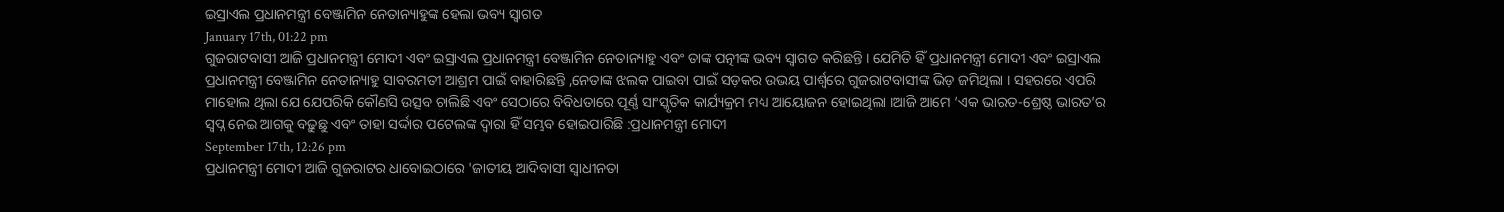ଇସ୍ରାଏଲ ପ୍ରଧାନମନ୍ତ୍ରୀ ବେଞ୍ଜାମିନ ନେତାନ୍ୟାହୁଙ୍କ ହେଲା ଭବ୍ୟ ସ୍ୱାଗତ
January 17th, 01:22 pm
ଗୁଜରାଟବାସୀ ଆଜି ପ୍ରଧାନମନ୍ତ୍ରୀ ମୋଦୀ ଏବଂ ଇସ୍ରାଏଲ ପ୍ରଧାନମନ୍ତ୍ରୀ ବେଞ୍ଜାମିନ ନେତାନ୍ୟାହୁ ଏବଂ ତାଙ୍କ ପତ୍ନୀଙ୍କ ଭବ୍ୟ ସ୍ୱାଗତ କରିଛନ୍ତି । ଯେମିତି ହିଁ ପ୍ରଧାନମନ୍ତ୍ରୀ ମୋଦୀ ଏବଂ ଇସ୍ରାଏଲ ପ୍ରଧାନମନ୍ତ୍ରୀ ବେଞ୍ଜାମିନ ନେତାନ୍ୟାହୁ ସାବରମତୀ ଆଶ୍ରମ ପାଇଁ ବାହାରିଛନ୍ତି ,ନେତାଙ୍କ ଝଲକ ପାଇବା ପାଇଁ ସଡ଼କର ଉଭୟ ପାର୍ଶ୍ୱରେ ଗୁଜରାଟବାସୀଙ୍କ ଭିଡ଼ ଜମିଥିଲା । ସହରରେ ଏପରି ମାହୋଲ ଥିଲା ଯେ ଯେପରିକି କୌଣସି ଉତ୍ସବ ଚାଲିଛି ଏବଂ ସେଠାରେ ବିବିଧତାରେ ପୂର୍ଣ୍ଣ ସାଂସ୍କୃତିକ କାର୍ଯ୍ୟକ୍ରମ ମଧ୍ୟ ଆୟୋଜନ ହୋଇଥିଲା ।ଆଜି ଆମେ ‘ଏକ ଭାରତ-ଶ୍ରେଷ୍ଠ ଭାରତ’ର ସ୍ୱପ୍ନ ନେଇ ଆଗକୁ ବଢ଼ୁଛୁ ଏବଂ ତାହା ସର୍ଦ୍ଦାର ପଟେଲଙ୍କ ଦ୍ଵାରା ହିଁ ସମ୍ଭବ ହୋଇପାରିଛି :ପ୍ରଧାନମନ୍ତ୍ରୀ ମୋଦୀ
September 17th, 12:26 pm
ପ୍ରଧାନମନ୍ତ୍ରୀ ମୋଦୀ ଆଜି ଗୁଜରାଟର ଧାବୋଇଠାରେ 'ଜାତୀୟ ଆଦିବାସୀ ସ୍ୱାଧୀନତା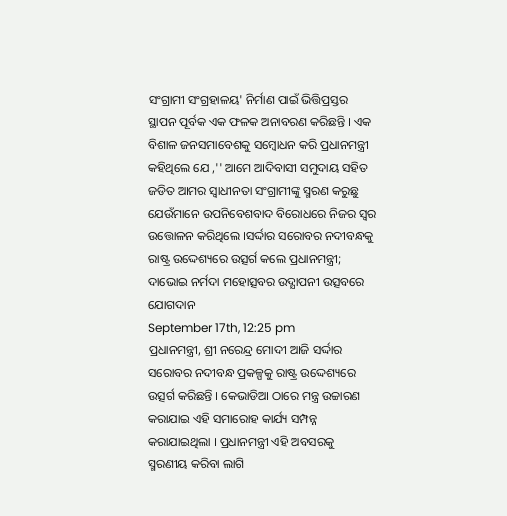ସଂଗ୍ରାମୀ ସଂଗ୍ରହାଳୟ' ନିର୍ମାଣ ପାଇଁ ଭିତ୍ତିପ୍ରସ୍ତର ସ୍ଥାପନ ପୂର୍ବକ ଏକ ଫଳକ ଅନାବରଣ କରିଛନ୍ତି । ଏକ ବିଶାଳ ଜନସମାବେଶକୁ ସମ୍ବୋଧନ କରି ପ୍ରଧାନମନ୍ତ୍ରୀ କହିଥିଲେ ଯେ ,'' ଆମେ ଆଦିବାସୀ ସମୁଦାୟ ସହିତ ଜଡିତ ଆମର ସ୍ୱାଧୀନତା ସଂଗ୍ରାମୀଙ୍କୁ ସ୍ମରଣ କରୁଛୁ ଯେଉଁମାନେ ଉପନିବେଶବାଦ ବିରୋଧରେ ନିଜର ସ୍ୱର ଉତ୍ତୋଳନ କରିଥିଲେ ।ସର୍ଦ୍ଦାର ସରୋବର ନଦୀବନ୍ଧକୁ ରାଷ୍ଟ୍ର ଉଦ୍ଦେଶ୍ୟରେ ଉତ୍ସର୍ଗ କଲେ ପ୍ରଧାନମନ୍ତ୍ରୀ; ଦାଭୋଇ ନର୍ମଦା ମହୋତ୍ସବର ଉଦ୍ଯାପନୀ ଉତ୍ସବରେ ଯୋଗଦାନ
September 17th, 12:25 pm
ପ୍ରଧାନମନ୍ତ୍ରୀ, ଶ୍ରୀ ନରେନ୍ଦ୍ର ମୋଦୀ ଆଜି ସର୍ଦ୍ଦାର ସରୋବର ନଦୀବନ୍ଧ ପ୍ରକଳ୍ପକୁ ରାଷ୍ଟ୍ର ଉଦ୍ଦେଶ୍ୟରେ ଉତ୍ସର୍ଗ କରିଛନ୍ତି । କେଭାଡିଆ ଠାରେ ମନ୍ତ୍ର ଉଚ୍ଚାରଣ କରାଯାଇ ଏହି ସମାରୋହ କାର୍ଯ୍ୟ ସମ୍ପନ୍ନ କରାଯାଇଥିଲା । ପ୍ରଧାନମନ୍ତ୍ରୀ ଏହି ଅବସରକୁ ସ୍ମରଣୀୟ କରିବା ଲାଗି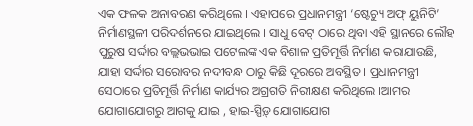ଏକ ଫଳକ ଅନାବରଣ କରିଥିଲେ । ଏହାପରେ ପ୍ରଧାନମନ୍ତ୍ରୀ ‘ଷ୍ଟେଚ୍ୟୁ ଅଫ୍ ୟୁନିଟି’ ନିର୍ମାଣସ୍ଥଳୀ ପରିଦର୍ଶନରେ ଯାଇଥିଲେ । ସାଧୁ ବେଟ୍ ଠାରେ ଥିବା ଏହି ସ୍ଥାନରେ ଲୌହ ପୁରୁଷ ସର୍ଦ୍ଦାର ବଲ୍ଲଭଭାଇ ପଟେଲଙ୍କ ଏକ ବିଶାଳ ପ୍ରତିମୂର୍ତ୍ତି ନିର୍ମାଣ କରାଯାଉଛି, ଯାହା ସର୍ଦ୍ଦାର ସରୋବର ନଦୀବନ୍ଧ ଠାରୁ କିଛି ଦୂରରେ ଅବସ୍ଥିତ । ପ୍ରଧାନମନ୍ତ୍ରୀ ସେଠାରେ ପ୍ରତିମୂର୍ତ୍ତି ନିର୍ମାଣ କାର୍ଯ୍ୟର ଅଗ୍ରଗତି ନିରୀକ୍ଷଣ କରିଥିଲେ ।ଆମର ଯୋଗାଯୋଗରୁ ଆଗକୁ ଯାଇ , ହାଇ-ସ୍ପିଡ଼୍ ଯୋଗାଯୋଗ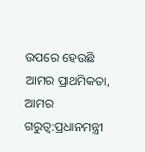ଉପରେ ହେଉଛି ଆମର ପ୍ରାଥମିକତା, ଆମର ଗରୁତ୍ୱ:ପ୍ରଧାନମନ୍ତ୍ରୀ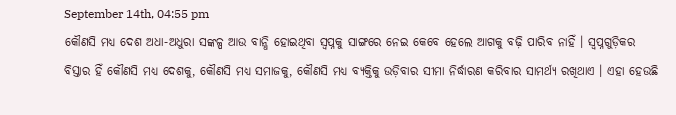September 14th, 04:55 pm
କୌଣସି ମଧ୍ୟ ଦେଶ ଅଧା-ଅଧୁରା ସଙ୍କଳ୍ପ ଆଉ ବାନ୍ଧି ହୋଇଥିବା ସ୍ୱପ୍ନକୁ ସାଙ୍ଗରେ ନେଇ କେବେ ହେଲେ ଆଗକୁ ବଢ଼ି ପାରିବ ନାହିଁ । ସ୍ୱପ୍ନଗୁଡ଼ିକର ବିସ୍ତାର ହିଁ କୌଣସି ମଧ୍ୟ ଦେଶକୁ, କୌଣସି ମଧ୍ୟ ସମାଜକୁ, କୌଣସି ମଧ୍ୟ ବ୍ୟକ୍ତିକୁ ଉଡ଼ିବାର ସୀମା ନିର୍ଦ୍ଧାରଣ କରିବାର ସାମର୍ଥ୍ୟ ରଖିଥାଏ । ଏହା ହେଉଛି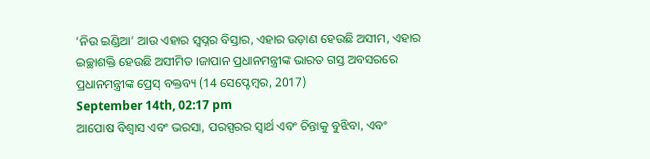‘ନିଉ ଇଣ୍ଡିଆ’ ଆଉ ଏହାର ସ୍ୱପ୍ନର ବିସ୍ତାର, ଏହାର ଉଡ଼ାଣ ହେଉଛି ଅସୀମ, ଏହାର ଇଚ୍ଛାଶକ୍ତି ହେଉଛି ଅସୀମିତ ।ଜାପାନ ପ୍ରଧାନମନ୍ତ୍ରୀଙ୍କ ଭାରତ ଗସ୍ତ ଅବସରରେ ପ୍ରଧାନମନ୍ତ୍ରୀଙ୍କ ପ୍ରେସ୍ ବକ୍ତବ୍ୟ (14 ସେପ୍ଟେମ୍ବର, 2017)
September 14th, 02:17 pm
ଆପୋଷ ବିଶ୍ୱାସ ଏବଂ ଭରସା, ପରସ୍ପରର ସ୍ୱାର୍ଥ ଏବଂ ଚିନ୍ତାକୁ ବୁଝିବା, ଏବଂ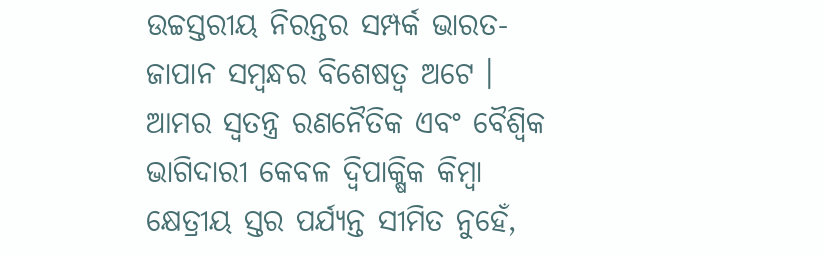ଉଚ୍ଚସ୍ତରୀୟ ନିରନ୍ତର ସମ୍ପର୍କ ଭାରତ-ଜାପାନ ସମ୍ବନ୍ଧର ବିଶେଷତ୍ୱ ଅଟେ । ଆମର ସ୍ୱତନ୍ତ୍ର ରଣନୈତିକ ଏବଂ ବୈଶ୍ୱିକ ଭାଗିଦାରୀ କେବଳ ଦ୍ୱିପାକ୍ଷିକ କିମ୍ବା କ୍ଷେତ୍ରୀୟ ସ୍ତର ପର୍ଯ୍ୟନ୍ତ ସୀମିତ ନୁହେଁ,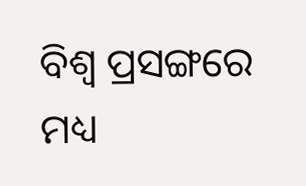ବିଶ୍ୱ ପ୍ରସଙ୍ଗରେ ମଧ୍ୟ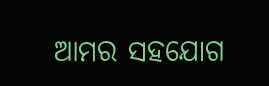ଆମର ସହଯୋଗ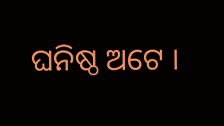ଘନିଷ୍ଠ ଅଟେ ।